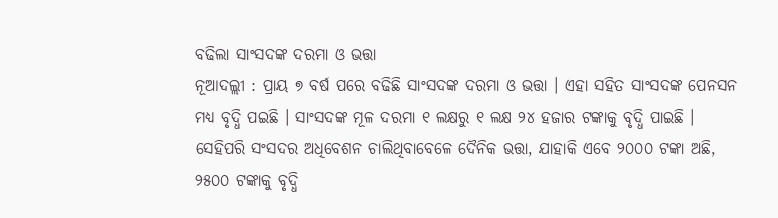ବଢିଲା ସାଂସଦଙ୍କ ଦରମା ଓ ଭତ୍ତା
ନୂଆଦଲ୍ଲୀ : ପ୍ରାୟ ୭ ବର୍ଷ ପରେ ବଢିଛି ସାଂସଦଙ୍କ ଦରମା ଓ ଭତ୍ତା । ଏହା ସହିତ ସାଂସଦଙ୍କ ପେନସନ ମଧ୍ୟ ବୃଦ୍ଧି ପଇଛି । ସାଂସଦଙ୍କ ମୂଳ ଦରମା ୧ ଲକ୍ଷରୁ ୧ ଲକ୍ଷ ୨୪ ହଜାର ଟଙ୍କାକୁ ବୃଦ୍ଧି ପାଇଛି । ସେହିପରି ସଂସଦର ଅଧିବେଶନ ଚାଲିଥିବାବେଳେ ଦୈନିକ ଭତ୍ତା, ଯାହାକି ଏବେ ୨୦୦୦ ଟଙ୍କା ଅଛି, ୨୫୦୦ ଟଙ୍କାକୁ ବୃଦ୍ଧି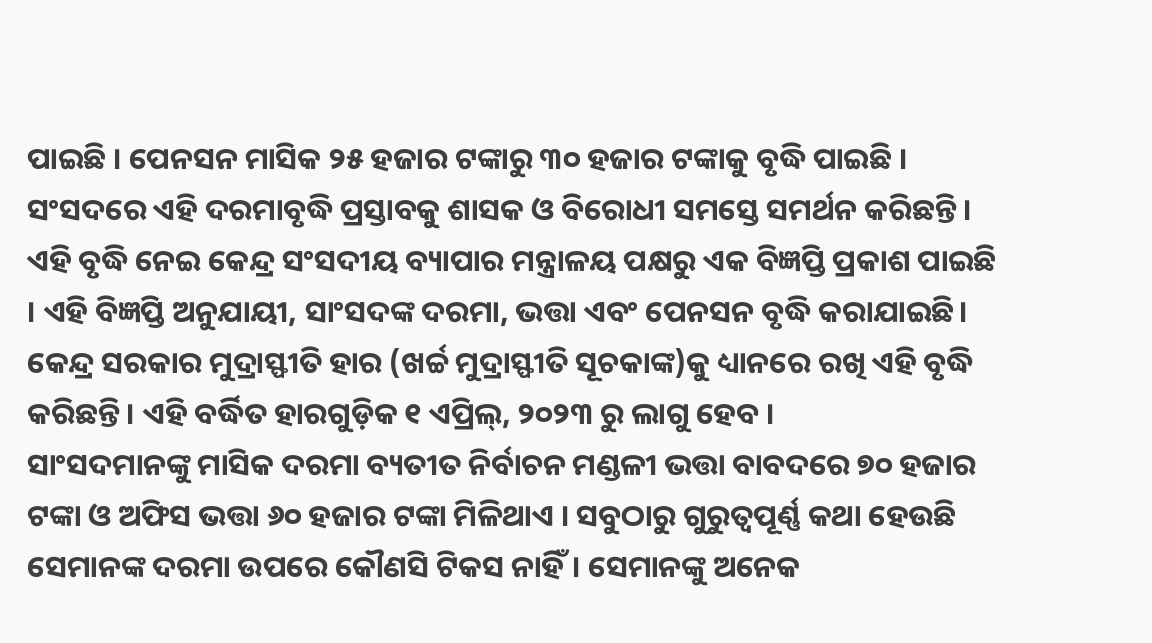ପାଇଛି । ପେନସନ ମାସିକ ୨୫ ହଜାର ଟଙ୍କାରୁ ୩୦ ହଜାର ଟଙ୍କାକୁ ବୃଦ୍ଧି ପାଇଛି । ସଂସଦରେ ଏହି ଦରମାବୃଦ୍ଧି ପ୍ରସ୍ତାବକୁ ଶାସକ ଓ ବିରୋଧୀ ସମସ୍ତେ ସମର୍ଥନ କରିଛନ୍ତି । ଏହି ବୃଦ୍ଧି ନେଇ କେନ୍ଦ୍ର ସଂସଦୀୟ ବ୍ୟାପାର ମନ୍ତ୍ରାଳୟ ପକ୍ଷରୁ ଏକ ବିଜ୍ଞପ୍ତି ପ୍ରକାଶ ପାଇଛି । ଏହି ବିଜ୍ଞପ୍ତି ଅନୁଯାୟୀ, ସାଂସଦଙ୍କ ଦରମା, ଭତ୍ତା ଏବଂ ପେନସନ ବୃଦ୍ଧି କରାଯାଇଛି। କେନ୍ଦ୍ର ସରକାର ମୁଦ୍ରାସ୍ଫୀତି ହାର (ଖର୍ଚ୍ଚ ମୁଦ୍ରାସ୍ଫୀତି ସୂଚକାଙ୍କ)କୁ ଧ୍ୟାନରେ ରଖି ଏହି ବୃଦ୍ଧି କରିଛନ୍ତି। ଏହି ବର୍ଦ୍ଧିତ ହାରଗୁଡ଼ିକ ୧ ଏପ୍ରିଲ୍, ୨୦୨୩ ରୁ ଲାଗୁ ହେବ ।
ସାଂସଦମାନଙ୍କୁ ମାସିକ ଦରମା ବ୍ୟତୀତ ନିର୍ବାଚନ ମଣ୍ଡଳୀ ଭତ୍ତା ବାବଦରେ ୭୦ ହଜାର ଟଙ୍କା ଓ ଅଫିସ ଭତ୍ତା ୬୦ ହଜାର ଟଙ୍କା ମିଳିଥାଏ । ସବୁଠାରୁ ଗୁରୁତ୍ୱପୂର୍ଣ୍ଣ କଥା ହେଉଛି ସେମାନଙ୍କ ଦରମା ଉପରେ କୌଣସି ଟିକସ ନାହିଁ। ସେମାନଙ୍କୁ ଅନେକ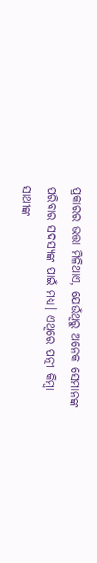ପ୍ରକାରର ଭତ୍ତା ମିଳିଥାଏ, ଯେଉଁଥିରୁ ଅନେକ ସେମାନଙ୍କ ପରିବାର ସଦସ୍ୟଙ୍କ ପାଇଁ ମଧ୍ୟ। ଏଥିରେ ପତ୍ନୀ କିମ୍ବା ସାଥୀଙ୍କ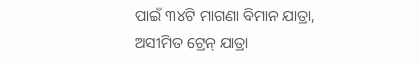ପାଇଁ ୩୪ଟି ମାଗଣା ବିମାନ ଯାତ୍ରା, ଅସୀମିତ ଟ୍ରେନ୍ ଯାତ୍ରା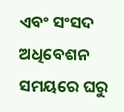ଏବଂ ସଂସଦ ଅଧିବେଶନ ସମୟରେ ଘରୁ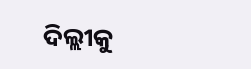ଦିଲ୍ଲୀକୁ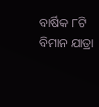ବାର୍ଷିକ ୮ଟି ବିମାନ ଯାତ୍ରା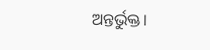ଅନ୍ତର୍ଭୁକ୍ତ।